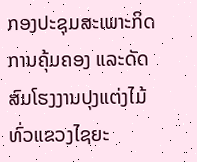ກອງປະຊຸມສະເພາະກິດການຄຸ້ມຄອງ ແລະດັດສົມໂຮງງານປຸງແຕ່ງໄມ້ທົ່ວແຂວງໄຊຍະ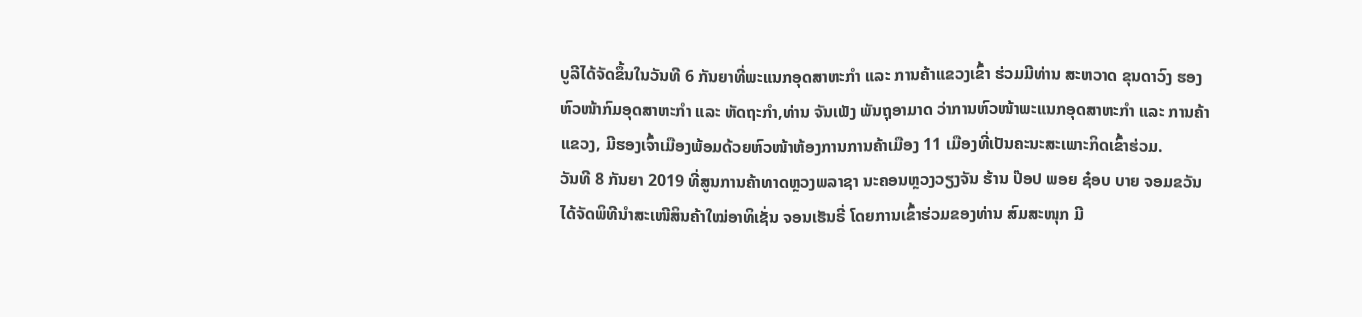ບູລີໄດ້ຈັດຂຶ້ນໃນວັນທີ 6 ກັນຍາທີ່ພະແນກອຸດສາຫະກຳ ແລະ ການຄ້າແຂວງເຂົ້າ ຮ່ວມມີທ່ານ ສະຫວາດ ຂຸນດາວົງ ຮອງຫົວໜ້າກົມອຸດສາຫະກຳ ແລະ ຫັດຖະກຳ,ທ່ານ ຈັນເພັງ ພັນຖຸອາມາດ ວ່າການຫົວໜ້າພະແນກອຸດສາຫະກຳ ແລະ ການຄ້າແຂວງ, ມີຮອງເຈົ້າເມືອງພ້ອມດ້ວຍຫົວໜ້າຫ້ອງການການຄ້າເມືອງ 11 ເມືອງທີ່ເປັນຄະນະສະເພາະກິດເຂົ້າຮ່ວມ.
ວັນທີ 8 ກັນຍາ 2019 ທີ່ສູນການຄ້າທາດຫຼວງພລາຊາ ນະຄອນຫຼວງວຽງຈັນ ຮ້ານ ປ໊ອປ ພອຍ ຊ໋ອບ ບາຍ ຈອມຂວັນໄດ້ຈັດພິທີນຳສະເໜີສິນຄ້າໃໝ່ອາທິເຊັ່ນ ຈອນເຮັນຣີ່ ໂດຍການເຂົ້າຮ່ວມຂອງທ່ານ ສົມສະໜຸກ ມີ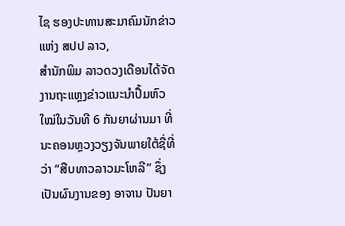ໄຊ ຮອງປະທານສະມາຄົມນັກຂ່າວແຫ່ງ ສປປ ລາວ,
ສໍານັກພິມ ລາວດວງເດືອນໄດ້ຈັດງານຖະແຫຼງຂ່າວແນະນໍາປຶ້ມຫົວໃໝ່ໃນວັນທີ 6 ກັນຍາຜ່ານມາ ທີ່ນະຄອນຫຼວງວຽງຈັນພາຍໃຕ້ຊື່ທີ່ວ່າ “ສືບທາວລາວມະໂຫລີ” ຊຶ່ງເປັນຜົນງານຂອງ ອາຈານ ປັນຍາ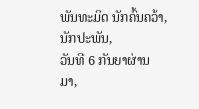ພັນທະມິດ ນັກຄົ້ນຄວ້າ, ນັກປະພັນ,
ວັນທີ 6 ກັນຍາຜ່ານມາ,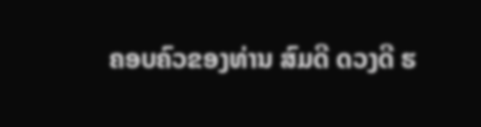ຄອບຄົວຂອງທ່ານ ສົມດີ ດວງດີ ຮ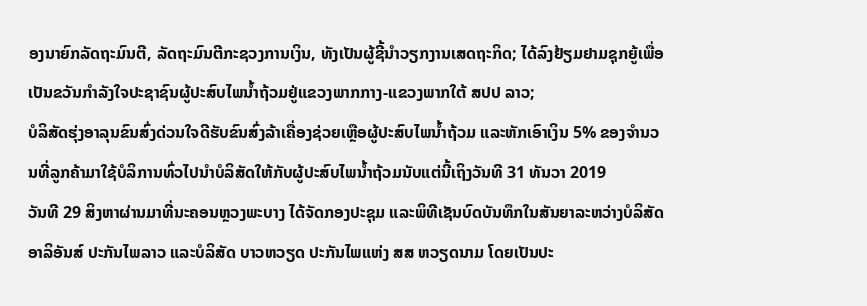ອງນາຍົກລັດຖະມົນຕີ, ລັດຖະມົນຕີກະຊວງການເງິນ, ທັງເປັນຜູ້ຊີ້ນໍາວຽກງານເສດຖະກິດ; ໄດ້ລົງຢ້ຽມຢາມຊຸກຍູ້ເພື່ອເປັນຂວັນກຳລັງໃຈປະຊາຊົນຜູ້ປະສົບໄພນໍ້າຖ້ວມຢູ່ແຂວງພາກກາງ-ແຂວງພາກໃຕ້ ສປປ ລາວ;
ບໍລິສັດຮຸ່ງອາລຸນຂົນສົ່ງດ່ວນໃຈດີຮັບຂົນສົ່ງລ້າເຄື່ອງຊ່ວຍເຫຼືອຜູ້ປະສົບໄພນໍ້າຖ້ວມ ແລະຫັກເອົາເງິນ 5% ຂອງຈຳນວນທີ່ລູກຄ້າມາໃຊ້ບໍລິການທົ່ວໄປນຳບໍລິສັດໃຫ້ກັບຜູ້ປະສົບໄພນໍ້າຖ້ວມນັບແຕ່ນີ້ເຖິງວັນທີ 31 ທັນວາ 2019
ວັນທີ 29 ສິງຫາຜ່ານມາທີ່ນະຄອນຫຼວງພະບາງ ໄດ້ຈັດກອງປະຊຸມ ແລະພິທີເຊັນບົດບັນທຶກໃນສັນຍາລະຫວ່າງບໍລິສັດ ອາລິອັນສ໌ ປະກັນໄພລາວ ແລະບໍລິສັດ ບາວຫວຽດ ປະກັນໄພແຫ່ງ ສສ ຫວຽດນາມ ໂດຍເປັນປະ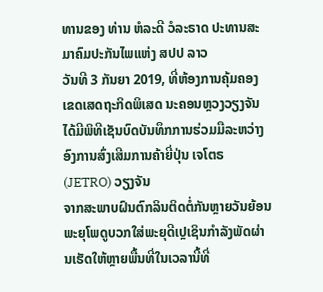ທານຂອງ ທ່ານ ຫໍລະດີ ວໍລະຣາດ ປະທານສະມາຄົມປະກັນໄພແຫ່ງ ສປປ ລາວ
ວັນທີ 3 ກັນຍາ 2019, ທີ່ຫ້ອງການຄຸ້ມຄອງເຂດເສດຖະກິດພິເສດ ນະຄອນຫຼວງວຽງຈັນ ໄດ້ມີພິທີເຊັນບົດບັນທຶກການຮ່ວມມືລະຫວ່າງອົງການສົ່ງເສີມການຄ້າຍີ່ປຸ່ນ ເຈໂຕຣ (JETRO) ວຽງຈັນ
ຈາກສະພາບຝົນຕົກລິນຕິດຕໍ່ກັນຫຼາຍວັນຍ້ອນພະຍຸໂພດູບວກໃສ່ພະຍຸດີເປຼເຊິນກຳລັງພັດຜ່ານເຮັດໃຫ້ຫຼາຍພື້ນທີ່ໃນເວລານີ້ທີ່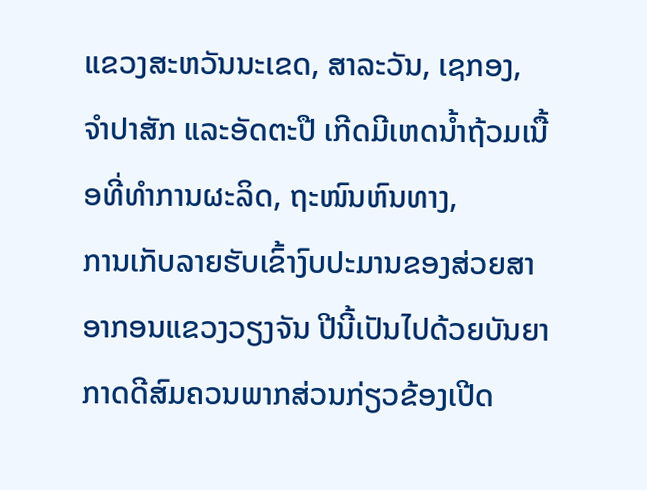ແຂວງສະຫວັນນະເຂດ, ສາລະວັນ, ເຊກອງ, ຈຳປາສັກ ແລະອັດຕະປື ເກີດມີເຫດນໍ້າຖ້ວມເນື້ອທີ່ທຳການຜະລິດ, ຖະໜົນຫົນທາງ,
ການເກັບລາຍຮັບເຂົ້າງົບປະມານຂອງສ່ວຍສາອາກອນແຂວງວຽງຈັນ ປີນີ້ເປັນໄປດ້ວຍບັນຍາກາດດີສົມຄວນພາກສ່ວນກ່ຽວຂ້ອງເປີດ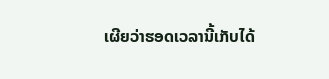ເຜີຍວ່າຮອດເວລານີ້ເກັບໄດ້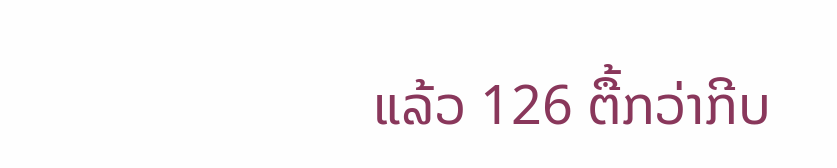ແລ້ວ 126 ຕື້ກວ່າກີບ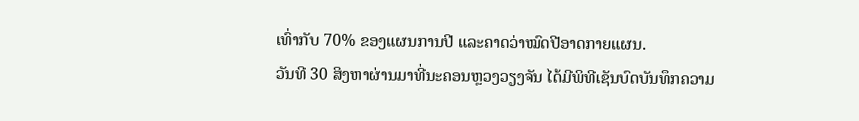ເທົ່າກັບ 70% ຂອງແຜນການປີ ແລະຄາດວ່າໝົດປີອາດກາຍແຜນ.
ວັນທີ 30 ສິງຫາຜ່ານມາທີ່ນະຄອນຫຼວງວຽງຈັນ ໄດ້ມີພິທີເຊັນບົດບັນທຶກຄວາມ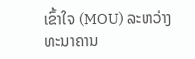ເຂົ້າໃຈ (MOU) ລະຫວ່າງທະນາຄານ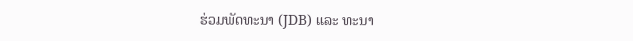ຮ່ວມພັດທະນາ (JDB) ແລະ ທະນາ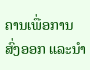ຄານເພື່ອການສົ່ງອອກ ແລະນໍາ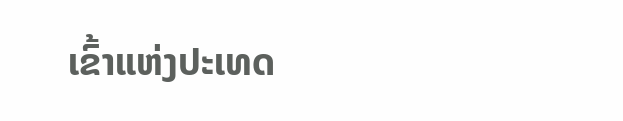ເຂົ້າແຫ່ງປະເທດ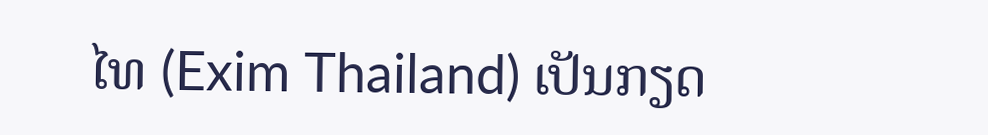ໄທ (Exim Thailand) ເປັນກຽດ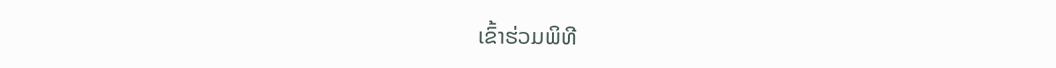ເຂົ້າຮ່ວມພິທີ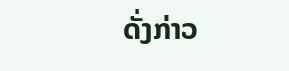ດັ່ງກ່າວ